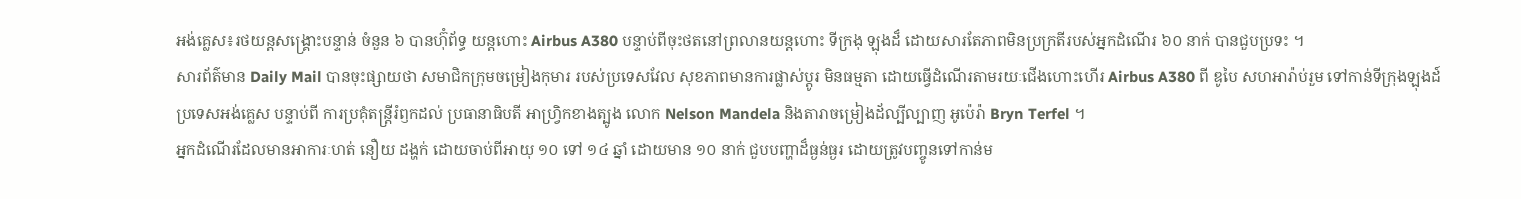អង់គ្លេស៖រថយន្តសង្គ្រោះបន្ទាន់ ចំនួន ៦ បានហ៊ុំព័ទ្ធ យន្តហោះ Airbus A380 បន្ទាប់ពីចុះថតនៅព្រលានយន្តហោះ ទីក្រងុ ឡុងដ៏ ដោយសារតែភាពមិនប្រក្រតីរបស់អ្នកដំណើរ ៦០ នាក់ បានជួបប្រទះ ។
សារព័ត៌មាន Daily Mail បានចុះផ្សាយថា សមាជិកក្រុមចម្រៀងកុមារ របស់ប្រទេសវែល សុខភាពមានការផ្លាស់ប្តូរ មិនធម្មតា ដោយធ្វើដំណើរតាមរយៈជើងហោះហើរ Airbus A380 ពី ឌូបៃ សហអារ៉ាប់រួម ទៅកាន់ទីក្រុងឡុងដ៍ ប្រទេសអង់គ្លេស បន្ទាប់ពី ការប្រគុំតន្រ្តីរំឭកដល់ ប្រធានាធិបតី អាហ្វ្រិកខាងត្បូង លោក Nelson Mandela និងតារាចម្រៀងដ័ល្បីល្បាញ អូប៉េរ៉ា Bryn Terfel ។
អ្នកដំណើរដែលមានអាការៈហត់ នឿយ ដង្ហក់ ដោយចាប់ពីអាយុ ១០ ទៅ ១៤ ឆ្នាំ ដោយមាន ១០ នាក់ ជួបបញ្ហាដ៏ធ្ងន់ធ្ងរ ដោយត្រូវបញ្ចូនទៅកាន់ម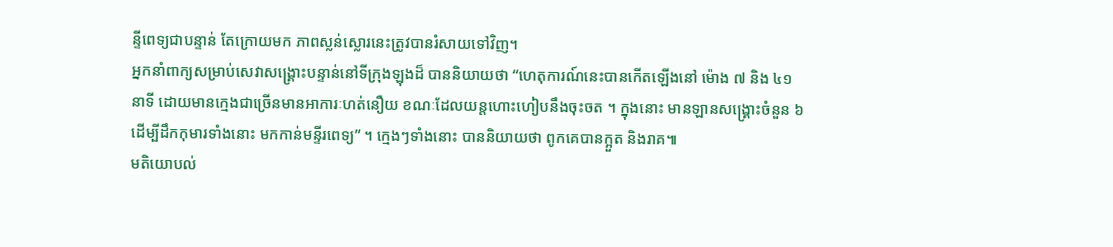ន្ទីពេទ្យជាបន្ទាន់ តែក្រោយមក ភាពស្លន់ស្លោរនេះត្រូវបានរំសាយទៅវិញ។
អ្នកនាំពាក្យសម្រាប់សេវាសង្គ្រោះបន្ទាន់នៅទីក្រុងឡុងដ៏ បាននិយាយថា “ហេតុការណ៍នេះបានកើតឡើងនៅ ម៉ោង ៧ និង ៤១ នាទី ដោយមានក្មេងជាច្រើនមានអាការៈហត់នឿយ ខណៈដែលយន្តហោះហៀបនឹងចុះចត ។ ក្នុងនោះ មានឡានសង្គ្រោះចំនួន ៦ ដើម្បីដឹកកុមារទាំងនោះ មកកាន់មន្ទីរពេទ្យ” ។ ក្មេងៗទាំងនោះ បាននិយាយថា ពូកគេបានក្អួត និងរាគ៕
មតិយោបល់